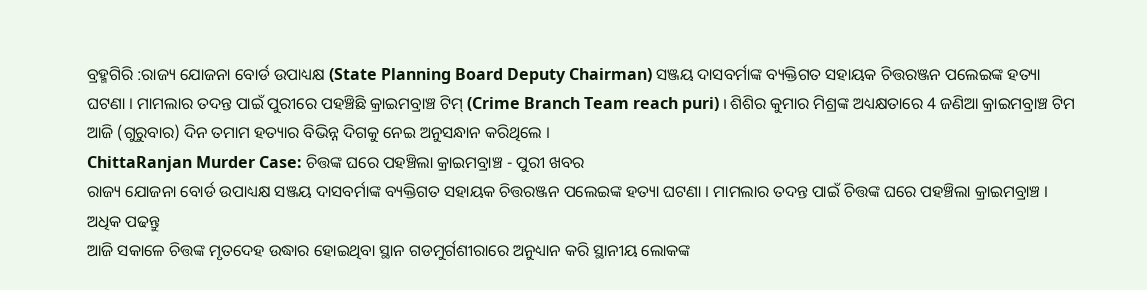ବ୍ରହ୍ମଗିରି :ରାଜ୍ୟ ଯୋଜନା ବୋର୍ଡ ଉପାଧ୍ୟକ୍ଷ (State Planning Board Deputy Chairman) ସଞ୍ଜୟ ଦାସବର୍ମାଙ୍କ ବ୍ୟକ୍ତିଗତ ସହାୟକ ଚିତ୍ତରଞ୍ଜନ ପଲେଇଙ୍କ ହତ୍ୟା ଘଟଣା । ମାମଲାର ତଦନ୍ତ ପାଇଁ ପୁରୀରେ ପହଞ୍ଚିଛି କ୍ରାଇମବ୍ରାଞ୍ଚ ଟିମ୍ (Crime Branch Team reach puri) । ଶିଶିର କୁମାର ମିଶ୍ରଙ୍କ ଅଧ୍ୟକ୍ଷତାରେ 4 ଜଣିଆ କ୍ରାଇମବ୍ରାଞ୍ଚ ଟିମ ଆଜି (ଗୁରୁବାର) ଦିନ ତମାମ ହତ୍ୟାର ବିଭିନ୍ନ ଦିଗକୁ ନେଇ ଅନୁସନ୍ଧାନ କରିଥିଲେ ।
ChittaRanjan Murder Case: ଚିତ୍ତଙ୍କ ଘରେ ପହଞ୍ଚିଲା କ୍ରାଇମବ୍ରାଞ୍ଚ - ପୁରୀ ଖବର
ରାଜ୍ୟ ଯୋଜନା ବୋର୍ଡ ଉପାଧ୍ୟକ୍ଷ ସଞ୍ଜୟ ଦାସବର୍ମାଙ୍କ ବ୍ୟକ୍ତିଗତ ସହାୟକ ଚିତ୍ତରଞ୍ଜନ ପଲେଇଙ୍କ ହତ୍ୟା ଘଟଣା । ମାମଲାର ତଦନ୍ତ ପାଇଁ ଚିତ୍ତଙ୍କ ଘରେ ପହଞ୍ଚିଲା କ୍ରାଇମବ୍ରାଞ୍ଚ । ଅଧିକ ପଢନ୍ତୁ
ଆଜି ସକାଳେ ଚିତ୍ତଙ୍କ ମୃତଦେହ ଉଦ୍ଧାର ହୋଇଥିବା ସ୍ଥାନ ଗଡମୁର୍ଗଶୀରାରେ ଅନୁଧ୍ୟାନ କରି ସ୍ଥାନୀୟ ଲୋକଙ୍କ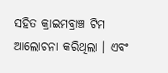ସହିତ କ୍ରାଇମବ୍ରାଞ୍ଚ ଟିମ ଆଲୋଚନା କରିଥିଲା । ଏବଂ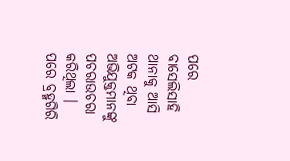ପରେ ବାସେଲିସାହି ଥାନାକୁ ଆସି ଅଟକ ଥିବା ଅଭିଯୁକ୍ତମାନଙ୍କୁ ପଚରାଉଚରା କରିଥିଲା । ପରେ ବ୍ରହ୍ମଗିରି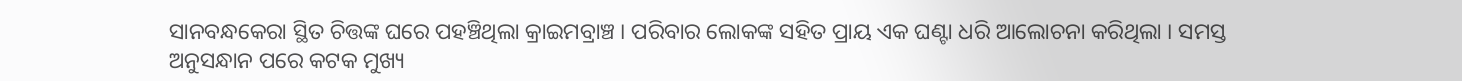ସାନବନ୍ଧକେରା ସ୍ଥିତ ଚିତ୍ତଙ୍କ ଘରେ ପହଞ୍ଚିଥିଲା କ୍ରାଇମବ୍ରାଞ୍ଚ । ପରିବାର ଲୋକଙ୍କ ସହିତ ପ୍ରାୟ ଏକ ଘଣ୍ଟା ଧରି ଆଲୋଚନା କରିଥିଲା । ସମସ୍ତ ଅନୁସନ୍ଧାନ ପରେ କଟକ ମୁଖ୍ୟ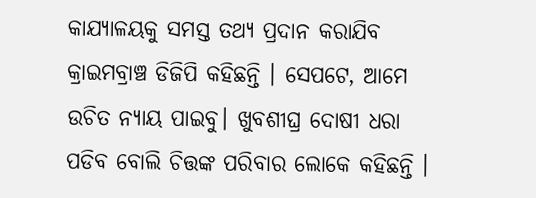କାଯ୍ୟାଳୟକୁ ସମସ୍ତ ତଥ୍ୟ ପ୍ରଦାନ କରାଯିବ କ୍ରାଇମବ୍ରାଞ୍ଚ ଡିଜିପି କହିଛନ୍ତି । ସେପଟେ, ଆମେ ଉଚିତ ନ୍ୟାୟ ପାଇବୁ। ଖୁବଶୀଘ୍ର ଦୋଷୀ ଧରା ପଡିବ ବୋଲି ଚିତ୍ତଙ୍କ ପରିବାର ଲୋକେ କହିଛନ୍ତି ।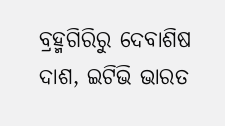ବ୍ରହ୍ମଗିରିରୁ ଦେବାଶିଷ ଦାଶ, ଇଟିଭି ଭାରତ